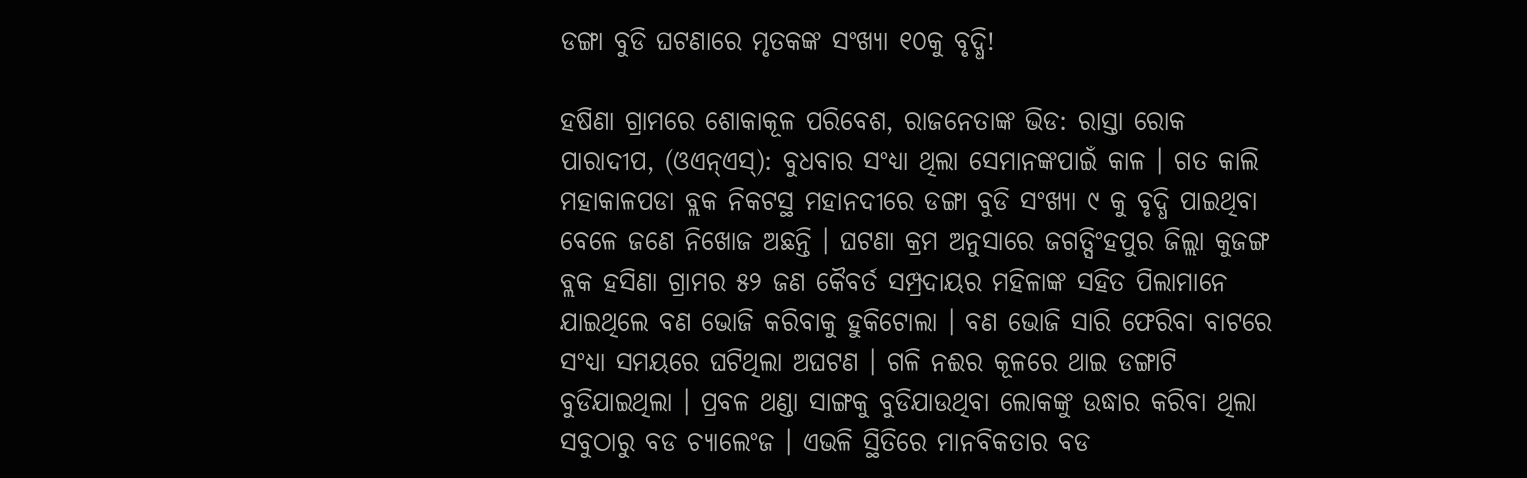ଡଙ୍ଗା ବୁଡି ଘଟଣାରେ ମୃତକଙ୍କ ସଂଖ୍ୟା ୧୦କୁ ବୃଦ୍ଧି!

ହଷିଣା ଗ୍ରାମରେ ଶୋକାକୂଳ ପରିବେଶ, ରାଜନେତାଙ୍କ ଭିଡ: ରାସ୍ତା ରୋକ
ପାରାଦୀପ, (ଓଏନ୍ଏସ୍): ବୁଧବାର ସଂଧ୍ୟା ଥିଲା ସେମାନଙ୍କପାଇଁ କାଳ । ଗତ କାଲି ମହାକାଳପଡା ବ୍ଲକ ନିକଟସ୍ଥ ମହାନଦୀରେ ଡଙ୍ଗା ବୁଡି ସଂଖ୍ୟା ୯ କୁ ବୃଦ୍ଧି ପାଇଥିବା ବେଳେ ଜଣେ ନିଖୋଜ ଅଛନ୍ତି । ଘଟଣା କ୍ରମ ଅନୁସାରେ ଜଗତ୍ସିଂହପୁର ଜିଲ୍ଲା କୁଜଙ୍ଗ ବ୍ଲକ ହସିଣା ଗ୍ରାମର ୫୨ ଜଣ କୈବର୍ତ ସମ୍ପ୍ରଦାୟର ମହିଳାଙ୍କ ସହିତ ପିଲାମାନେ ଯାଇଥିଲେ ବଣ ଭୋଜି କରିବାକୁ ହୁକିଟୋଲା । ବଣ ଭୋଜି ସାରି ଫେରିବା ବାଟରେ ସଂଧ୍ୟା ସମୟରେ ଘଟିଥିଲା ଅଘଟଣ । ଗଳି ନଈର କୂଳରେ ଥାଇ ଡଙ୍ଗାଟି ବୁଡିଯାଇଥିଲା । ପ୍ରବଳ ଥଣ୍ଡା ସାଙ୍ଗକୁ ବୁଡିଯାଉଥିବା ଲୋକଙ୍କୁ ଉଦ୍ଧାର କରିବା ଥିଲା ସବୁଠାରୁ ବଡ ଚ୍ୟାଲେଂଜ । ଏଭଳି ସ୍ଥିତିରେ ମାନବିକତାର ବଡ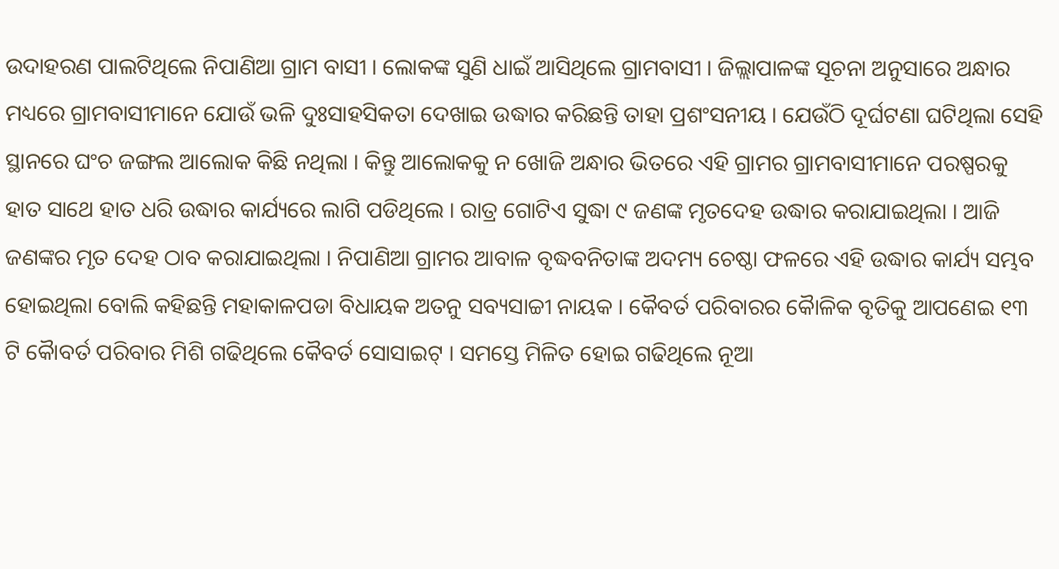ଉଦାହରଣ ପାଲଟିଥିଲେ ନିପାଣିଆ ଗ୍ରାମ ବାସୀ । ଲୋକଙ୍କ ସୁଣି ଧାଇଁ ଆସିଥିଲେ ଗ୍ରାମବାସୀ । ଜିଲ୍ଲାପାଳଙ୍କ ସୂଚନା ଅନୁସାରେ ଅନ୍ଧାର ମଧ୍ୟରେ ଗ୍ରାମବାସୀମାନେ ଯୋଉଁ ଭଳି ଦୁଃସାହସିକତା ଦେଖାଇ ଉଦ୍ଧାର କରିଛନ୍ତି ତାହା ପ୍ରଶଂସନୀୟ । ଯେଉଁଠି ଦୂର୍ଘଟଣା ଘଟିଥିଲା ସେହି ସ୍ଥାନରେ ଘଂଚ ଜଙ୍ଗଲ ଆଲୋକ କିଛି ନଥିଲା । କିନ୍ତୁ ଆଲୋକକୁ ନ ଖୋଜି ଅନ୍ଧାର ଭିତରେ ଏହି ଗ୍ରାମର ଗ୍ରାମବାସୀମାନେ ପରଷ୍ପରକୁ ହାତ ସାଥେ ହାତ ଧରି ଉଦ୍ଧାର କାର୍ଯ୍ୟରେ ଲାଗି ପଡିଥିଲେ । ରାତ୍ର ଗୋଟିଏ ସୁଦ୍ଧା ୯ ଜଣଙ୍କ ମୃତଦେହ ଉଦ୍ଧାର କରାଯାଇଥିଲା । ଆଜି ଜଣଙ୍କର ମୃତ ଦେହ ଠାବ କରାଯାଇଥିଲା । ନିପାଣିଆ ଗ୍ରାମର ଆବାଳ ବୃଦ୍ଧବନିତାଙ୍କ ଅଦମ୍ୟ ଚେଷ୍ଠା ଫଳରେ ଏହି ଉଦ୍ଧାର କାର୍ଯ୍ୟ ସମ୍ଭବ ହୋଇଥିଲା ବୋଲି କହିଛନ୍ତି ମହାକାଳପଡା ବିଧାୟକ ଅତନୁ ସବ୍ୟସାଚ୍ଚୀ ନାୟକ । କୈବର୍ତ ପରିବାରର କୈାଳିକ ବୃତିକୁ ଆପଣେଇ ୧୩ ଟି କୈାବର୍ତ ପରିବାର ମିଶି ଗଢିଥିଲେ କୈବର୍ତ ସୋସାଇଟ୍ । ସମସ୍ତେ ମିଳିତ ହୋଇ ଗଢିଥିଲେ ନୂଆ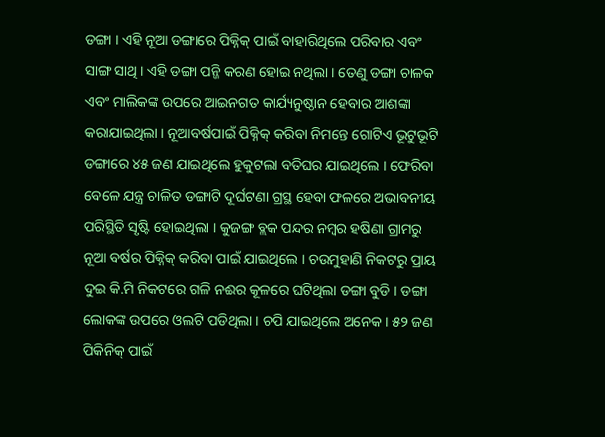ଡଙ୍ଗା । ଏହି ନୂଆ ଡଙ୍ଗାରେ ପିକ୍ନିକ୍ ପାଇଁ ବାହାରିଥିଲେ ପରିବାର ଏବଂ ସାଙ୍ଗ ସାଥି । ଏହି ଡଙ୍ଗା ପନ୍ଜି କରଣ ହୋଇ ନଥିଲା । ତେଣୁ ଡଙ୍ଗା ଚାଳକ ଏବଂ ମାଲିକଙ୍କ ଉପରେ ଆଇନଗତ କାର୍ଯ୍ୟନୁଷ୍ଠାନ ହେବାର ଆଶଙ୍କା କରାଯାଇଥିଲା । ନୂଆବର୍ଷପାଇଁ ପିକ୍ନିକ୍ କରିବା ନିମନ୍ତେ ଗୋଟିଏ ଭୂଟୁଭୂଟି ଡଙ୍ଗାରେ ୪୫ ଜଣ ଯାଇଥିଲେ ହୁକୁଟଲା ବତିଘର ଯାଇଥିଲେ । ଫେରିବା ବେଳେ ଯନ୍ତ୍ର ଚାଳିତ ଡଙ୍ଗାଟି ଦୂର୍ଘଟଣା ଗ୍ରସ୍ଥ ହେବା ଫଳରେ ଅଭାବନୀୟ ପରିସ୍ଥିତି ସୃଷ୍ଟି ହୋଇଥିଲା । କୁଜଙ୍ଗ ବ୍ଲକ ପନ୍ଦର ନମ୍ବର ହଷିଣା ଗ୍ରାମରୁ ନୂଆ ବର୍ଷର ପିକ୍ନିକ୍ କରିବା ପାଇଁ ଯାଇଥିଲେ । ଚଉମୁହାଣି ନିକଟରୁ ପ୍ରାୟ ଦୁଇ କି.ମି ନିକଟରେ ଗଳି ନଈର କୂଳରେ ଘଟିଥିଲା ଡଙ୍ଗା ବୁଡି । ଡଙ୍ଗା ଲୋକଙ୍କ ଉପରେ ଓଲଟି ପଡିଥିଲା । ଚପି ଯାଇଥିଲେ ଅନେକ । ୫୨ ଜଣ ପିକିନିକ୍ ପାଇଁ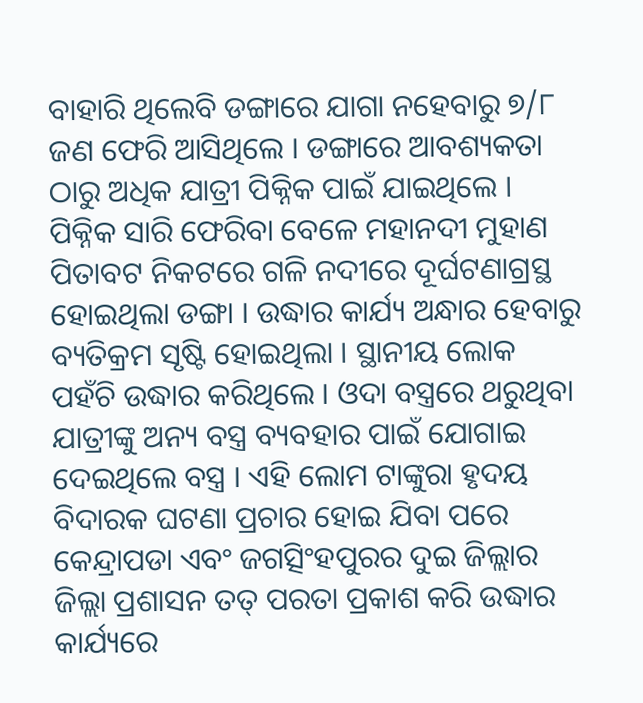ବାହାରି ଥିଲେବି ଡଙ୍ଗାରେ ଯାଗା ନହେବାରୁ ୭/୮ ଜଣ ଫେରି ଆସିଥିଲେ । ଡଙ୍ଗାରେ ଆବଶ୍ୟକତା ଠାରୁ ଅଧିକ ଯାତ୍ରୀ ପିକ୍ନିକ ପାଇଁ ଯାଇଥିଲେ । ପିକ୍ନିକ ସାରି ଫେରିବା ବେଳେ ମହାନଦୀ ମୁହାଣ ପିତାବଟ ନିକଟରେ ଗଳି ନଦୀରେ ଦୂର୍ଘଟଣାଗ୍ରସ୍ଥ ହୋଇଥିଲା ଡଙ୍ଗା । ଉଦ୍ଧାର କାର୍ଯ୍ୟ ଅନ୍ଧାର ହେବାରୁ ବ୍ୟତିକ୍ରମ ସୃଷ୍ଟି ହୋଇଥିଲା । ସ୍ଥାନୀୟ ଲୋକ ପହଁଚି ଉଦ୍ଧାର କରିଥିଲେ । ଓଦା ବସ୍ତ୍ରରେ ଥରୁଥିବା ଯାତ୍ରୀଙ୍କୁ ଅନ୍ୟ ବସ୍ତ୍ର ବ୍ୟବହାର ପାଇଁ ଯୋଗାଇ ଦେଇଥିଲେ ବସ୍ତ୍ର । ଏହି ଲୋମ ଟାଙ୍କୁରା ହୃଦୟ ବିଦାରକ ଘଟଣା ପ୍ରଚାର ହୋଇ ଯିବା ପରେ କେନ୍ଦ୍ରାପଡା ଏବଂ ଜଗତ୍ସିଂହପୁରର ଦୁଇ ଜିଲ୍ଲାର ଜିଲ୍ଲା ପ୍ରଶାସନ ତତ୍ ପରତା ପ୍ରକାଶ କରି ଉଦ୍ଧାର କାର୍ଯ୍ୟରେ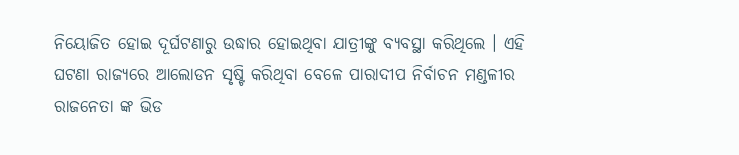ନିୟୋଜିତ ହୋଇ ଦୂର୍ଘଟଣାରୁ ଉଦ୍ଧାର ହୋଇଥିବା ଯାତ୍ରୀଙ୍କୁ ବ୍ୟବସ୍ଥା କରିଥିଲେ । ଏହି ଘଟଣା ରାଜ୍ୟରେ ଆଲୋଡନ ସୃଷ୍ଟି କରିଥିବା ବେଳେ ପାରାଦୀପ ନିର୍ବାଚନ ମଣ୍ଡଳୀର ରାଜନେତା ଙ୍କ ଭିଡ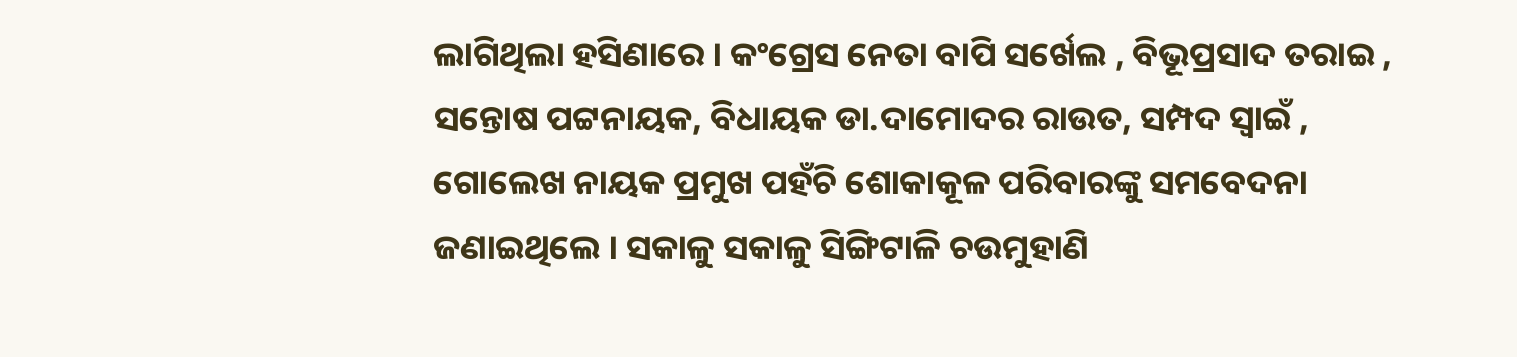ଲାଗିଥିଲା ହସିଣାରେ । କଂଗ୍ରେସ ନେତା ବାପି ସର୍ଖେଲ , ବିଭୂପ୍ରସାଦ ତରାଇ , ସନ୍ତୋଷ ପଟ୍ଟନାୟକ, ବିଧାୟକ ଡା.ଦାମୋଦର ରାଉତ, ସମ୍ପଦ ସ୍ୱାଇଁ , ଗୋଲେଖ ନାୟକ ପ୍ରମୁଖ ପହଁଚି ଶୋକାକୂଳ ପରିବାରଙ୍କୁ ସମବେଦନା ଜଣାଇଥିଲେ । ସକାଳୁ ସକାଳୁ ସିଙ୍ଗିଟାଳି ଚଉମୁହାଣି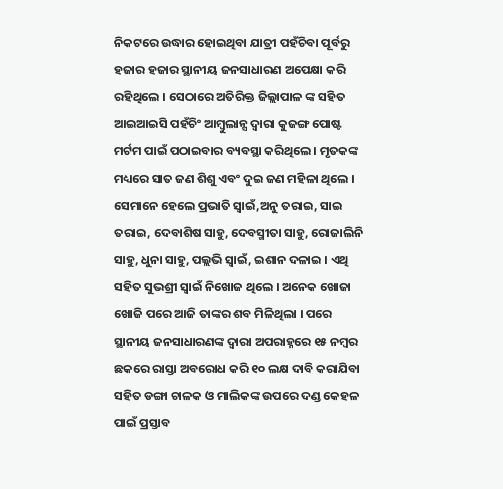ନିକଟରେ ଉଦ୍ଧାର ହୋଇଥିବା ଯାତ୍ରୀ ପହଁଚିବା ପୂର୍ବରୁ ହଜାର ହଜାର ସ୍ଥାନୀୟ ଜନସାଧାରଣ ଅପେକ୍ଷା କରି ରହିଥିଲେ । ସେଠାରେ ଅତିରିକ୍ତ ଜିଲ୍ଲାପାଳ ଙ୍କ ସହିତ ଆଇଆଇସି ପହଁଚିଂ ଆମ୍ବୁଲାନ୍ସ ଦ୍ୱାରା କୁଜଙ୍ଗ ପୋଷ୍ଟ ମର୍ଟମ ପାଇଁ ପଠାଇବାର ବ୍ୟବସ୍ଥା କରିଥିଲେ । ମୃତକଙ୍କ ମଧ୍ୟରେ ସାତ ଜଣ ଶିଶୁ ଏବଂ ଦୁଇ ଜଣ ମହିଳା ଥିଲେ । ସେମାନେ ହେଲେ ପ୍ରଭାତି ସ୍ୱାଇଁ,ଅନୁ ତରାଇ, ସାଇ ତରାଇ, ଦେବାଶିଷ ସାହୁ, ଦେବସ୍ମୀତା ସାହୁ, ରୋଜାଲିନି ସାହୁ, ଧୁନା ସାହୁ, ପଲ୍ଲଭି ସ୍ୱାଇଁ, ଇଶାନ ଦଳାଇ । ଏଥି ସହିତ ସୁଭଶ୍ରୀ ସ୍ୱାଇଁ ନିଖୋଜ ଥିଲେ । ଅନେକ ଖୋଜା ଖୋଜି ପରେ ଆଜି ତାଙ୍କର ଶବ ମିଳିଥିଲା । ପରେ ସ୍ଥାନୀୟ ଜନସାଧାରଣଙ୍କ ଦ୍ୱାରା ଅପରାହ୍ନରେ ୧୫ ନମ୍ବର ଛକରେ ରାସ୍ତା ଅବରୋଧ କରି ୧୦ ଲକ୍ଷ ଦାବି କରାଯିବା ସହିତ ଡଙ୍ଗା ଚାଳକ ଓ ମାଲିକଙ୍କ ଉପରେ ଦଣ୍ଡ କେହଳ ପାଇଁ ପ୍ରସ୍ତାବ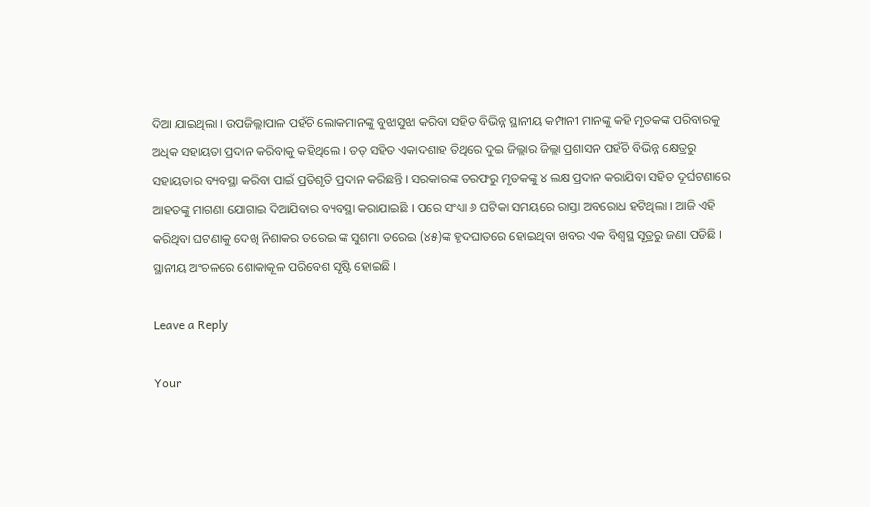ଦିଆ ଯାଇଥିଲା । ଉପଜିଲ୍ଲାପାଳ ପହଁଚି ଲୋକମାନଙ୍କୁ ବୁଝାସୁଝା କରିବା ସହିତ ବିଭିନ୍ନ ସ୍ଥାନୀୟ କମ୍ପାନୀ ମାନଙ୍କୁ କହି ମୃତକଙ୍କ ପରିବାରକୁ ଅଧିକ ସହାୟତା ପ୍ରଦାନ କରିବାକୁ କହିଥିଲେ । ତତ୍ ସହିତ ଏକାଦଶାହ ତିଥିରେ ଦୁଇ ଜିଲ୍ଲାର ଜିଲ୍ଲା ପ୍ରଶାସନ ପହଁଚି ବିଭିନ୍ନ କ୍ଷେତ୍ରରୁ ସହାୟତାର ବ୍ୟବସ୍ଥା କରିବା ପାଇଁ ପ୍ରତିଶୃତି ପ୍ରଦାନ କରିଛନ୍ତି । ସରକାରଙ୍କ ତରଫରୁ ମୃତକଙ୍କୁ ୪ ଲକ୍ଷ ପ୍ରଦାନ କରାଯିବା ସହିତ ଦୂର୍ଘଟଣାରେ ଆହତଙ୍କୁ ମାଗଣା ଯୋଗାଇ ଦିଆଯିବାର ବ୍ୟବସ୍ଥା କରାଯାଇଛି । ପରେ ସଂଧ୍ୟା ୬ ଘଟିକା ସମୟରେ ରାସ୍ତା ଅବରୋଧ ହଟିଥିଲା । ଆଜି ଏହି କରିଥିବା ଘଟଣାକୁ ଦେଖି ନିଶାକର ତରେଇ ଙ୍କ ସୁଶମା ତରେଇ (୪୫)ଙ୍କ ହୃଦଘାତରେ ହୋଇଥିବା ଖବର ଏକ ବିଶ୍ୱସ୍ଥ ସୂତ୍ରରୁ ଜଣା ପଡିଛି । ସ୍ଥାନୀୟ ଅଂଚଳରେ ଶୋକାକୂଳ ପରିବେଶ ସୃଷ୍ଟି ହୋଇଛି ।

Leave a Reply

Your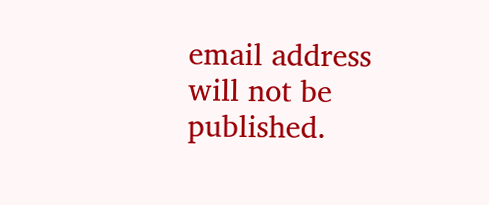email address will not be published.